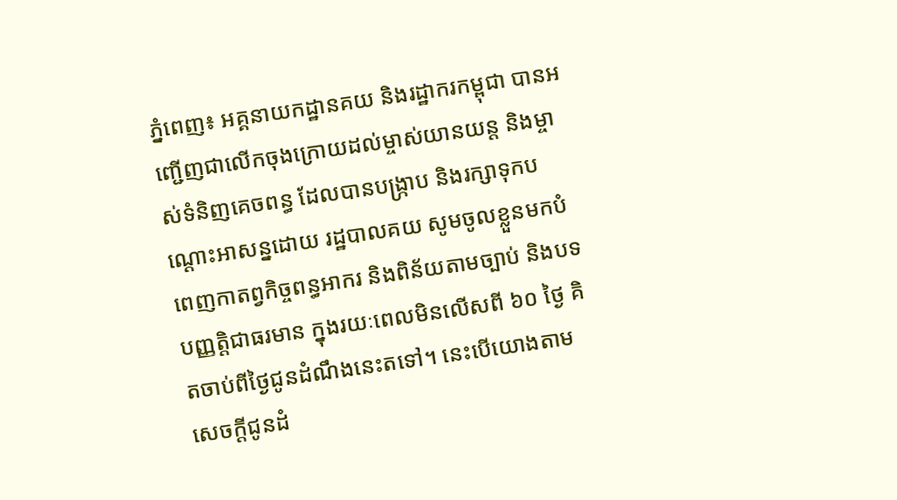ភ្នំពេញ៖ អគ្គនាយកដ្ឋានគយ និងរដ្ឋាករកម្ពុជា បានអញ្ជើញជាលើកចុងក្រោយដល់ម្ចាស់យានយន្ត និងម្ចាស់ទំនិញគេចពន្ធ ដែលបានបង្ក្រាប និងរក្សាទុកបណ្តោះអាសន្នដោយ រដ្ឋបាលគយ សូមចូលខ្លួនមកបំពេញកាតព្វកិច្ចពន្ធអាករ និងពិន័យតាមច្បាប់ និងបទបញ្ញត្តិជាធរមាន ក្នុងរយៈពេលមិនលើសពី ៦០ ថ្ងៃ គិតចាប់ពីថ្ងៃជូនដំណឹងនេះតទៅ។ នេះបើយោងតាមសេចក្តីជូនដំ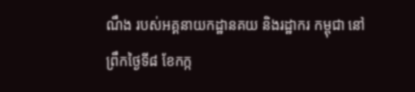ណឹង របស់អគ្គនាយកដ្ឋានគយ និងរដ្ឋាករ កម្ពុជា នៅព្រឹកថ្ងៃទី៨ ខែកក្ក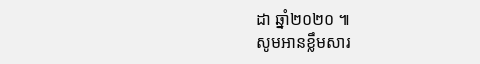ដា ឆ្នាំ២០២០ ៕
សូមអានខ្លឹមសារ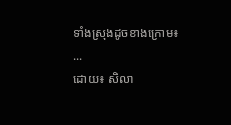ទាំងស្រុងដូចខាងក្រោម៖
...
ដោយ៖ សិលា